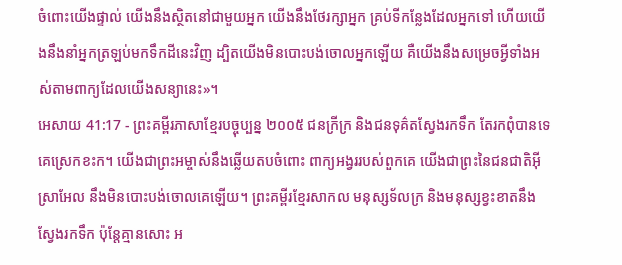ចំពោះយើងផ្ទាល់ យើងនឹងស្ថិតនៅជាមួយអ្នក យើងនឹងថែរក្សាអ្នក គ្រប់ទីកន្លែងដែលអ្នកទៅ ហើយយើងនឹងនាំអ្នកត្រឡប់មកទឹកដីនេះវិញ ដ្បិតយើងមិនបោះបង់ចោលអ្នកឡើយ គឺយើងនឹងសម្រេចអ្វីទាំងអស់តាមពាក្យដែលយើងសន្យានេះ»។
អេសាយ 41:17 - ព្រះគម្ពីរភាសាខ្មែរបច្ចុប្បន្ន ២០០៥ ជនក្រីក្រ និងជនទុគ៌តស្វែងរកទឹក តែរកពុំបានទេ គេស្រេកខះក។ យើងជាព្រះអម្ចាស់នឹងឆ្លើយតបចំពោះ ពាក្យអង្វររបស់ពួកគេ យើងជាព្រះនៃជនជាតិអ៊ីស្រាអែល នឹងមិនបោះបង់ចោលគេឡើយ។ ព្រះគម្ពីរខ្មែរសាកល មនុស្សទ័លក្រ និងមនុស្សខ្វះខាតនឹងស្វែងរកទឹក ប៉ុន្តែគ្មានសោះ អ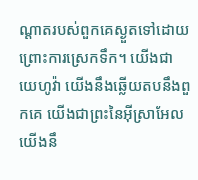ណ្ដាតរបស់ពួកគេស្ងួតទៅដោយព្រោះការស្រេកទឹក។ យើងជាយេហូវ៉ា យើងនឹងឆ្លើយតបនឹងពួកគេ យើងជាព្រះនៃអ៊ីស្រាអែល យើងនឹ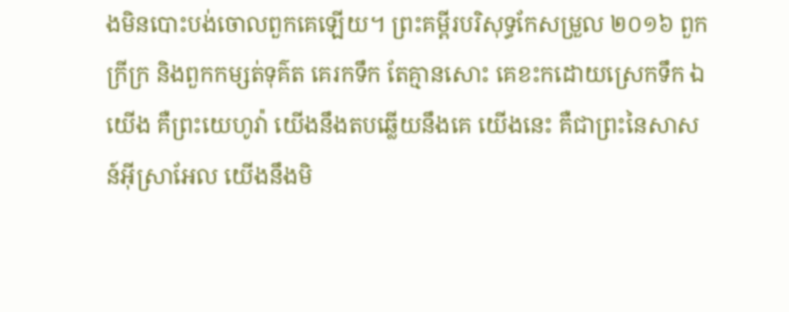ងមិនបោះបង់ចោលពួកគេឡើយ។ ព្រះគម្ពីរបរិសុទ្ធកែសម្រួល ២០១៦ ពួកក្រីក្រ និងពួកកម្សត់ទុគ៌ត គេរកទឹក តែគ្មានសោះ គេខះកដោយស្រេកទឹក ឯយើង គឺព្រះយេហូវ៉ា យើងនឹងតបឆ្លើយនឹងគេ យើងនេះ គឺជាព្រះនៃសាសន៍អ៊ីស្រាអែល យើងនឹងមិ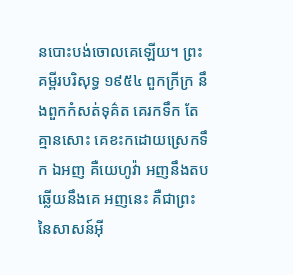នបោះបង់ចោលគេឡើយ។ ព្រះគម្ពីរបរិសុទ្ធ ១៩៥៤ ពួកក្រីក្រ នឹងពួកកំសត់ទុគ៌ត គេរកទឹក តែគ្មានសោះ គេខះកដោយស្រេកទឹក ឯអញ គឺយេហូវ៉ា អញនឹងតបឆ្លើយនឹងគេ អញនេះ គឺជាព្រះនៃសាសន៍អ៊ី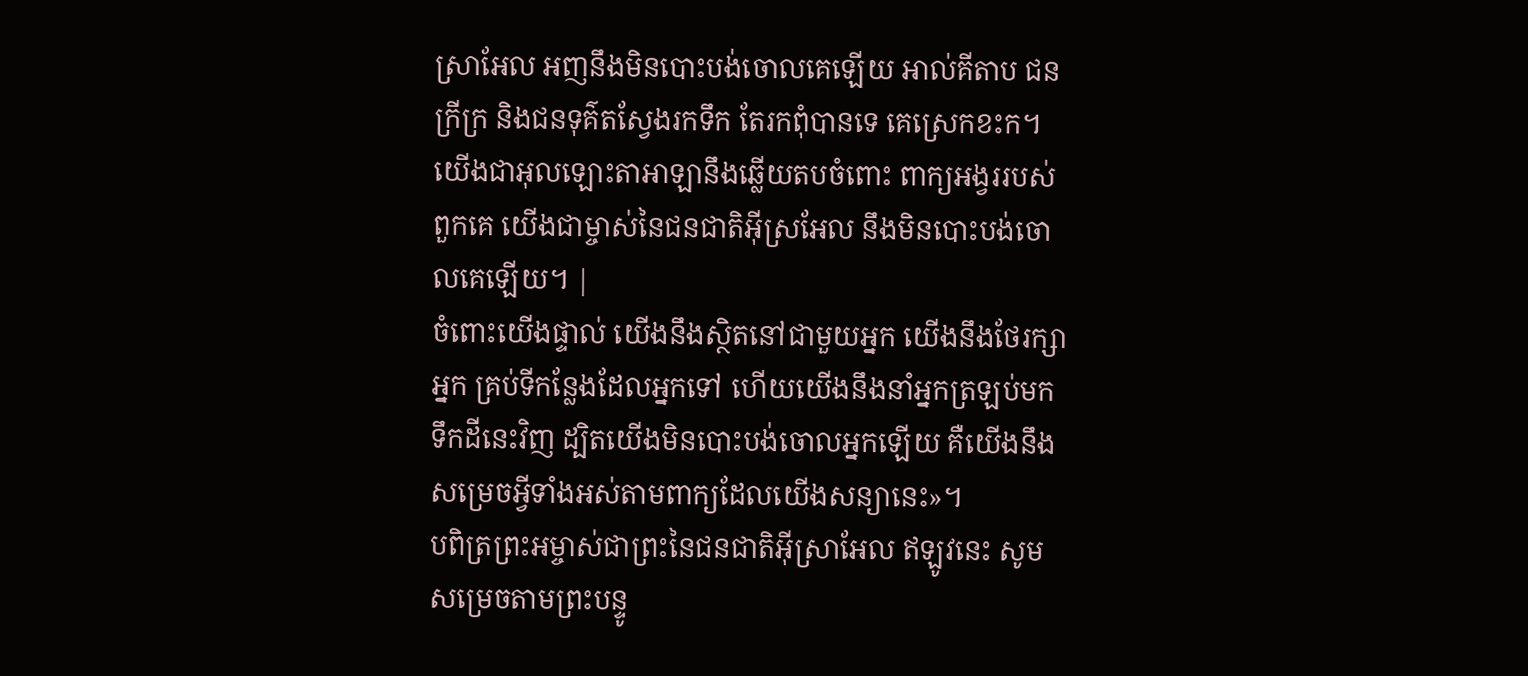ស្រាអែល អញនឹងមិនបោះបង់ចោលគេឡើយ អាល់គីតាប ជនក្រីក្រ និងជនទុគ៌តស្វែងរកទឹក តែរកពុំបានទេ គេស្រេកខះក។ យើងជាអុលឡោះតាអាឡានឹងឆ្លើយតបចំពោះ ពាក្យអង្វររបស់ពួកគេ យើងជាម្ចាស់នៃជនជាតិអ៊ីស្រអែល នឹងមិនបោះបង់ចោលគេឡើយ។ |
ចំពោះយើងផ្ទាល់ យើងនឹងស្ថិតនៅជាមួយអ្នក យើងនឹងថែរក្សាអ្នក គ្រប់ទីកន្លែងដែលអ្នកទៅ ហើយយើងនឹងនាំអ្នកត្រឡប់មកទឹកដីនេះវិញ ដ្បិតយើងមិនបោះបង់ចោលអ្នកឡើយ គឺយើងនឹងសម្រេចអ្វីទាំងអស់តាមពាក្យដែលយើងសន្យានេះ»។
បពិត្រព្រះអម្ចាស់ជាព្រះនៃជនជាតិអ៊ីស្រាអែល ឥឡូវនេះ សូមសម្រេចតាមព្រះបន្ទូ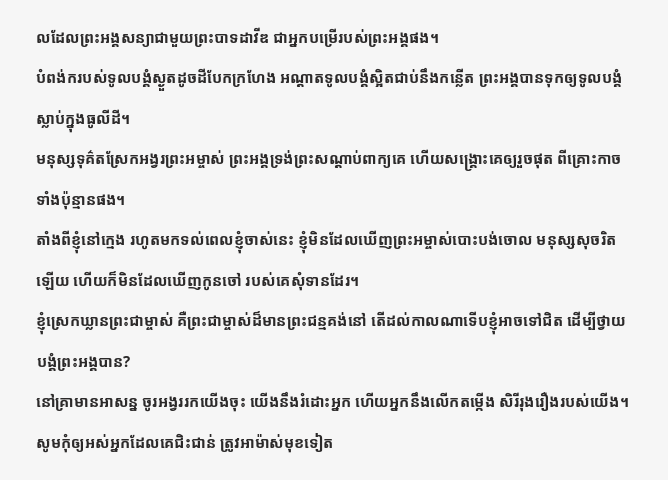លដែលព្រះអង្គសន្យាជាមួយព្រះបាទដាវីឌ ជាអ្នកបម្រើរបស់ព្រះអង្គផង។
បំពង់ករបស់ទូលបង្គំស្ងួតដូចដីបែកក្រហែង អណ្ដាតទូលបង្គំស្អិតជាប់នឹងកន្លើត ព្រះអង្គបានទុកឲ្យទូលបង្គំស្លាប់ក្នុងធូលីដី។
មនុស្សទុគ៌តស្រែកអង្វរព្រះអម្ចាស់ ព្រះអង្គទ្រង់ព្រះសណ្ដាប់ពាក្យគេ ហើយសង្គ្រោះគេឲ្យរួចផុត ពីគ្រោះកាចទាំងប៉ុន្មានផង។
តាំងពីខ្ញុំនៅក្មេង រហូតមកទល់ពេលខ្ញុំចាស់នេះ ខ្ញុំមិនដែលឃើញព្រះអម្ចាស់បោះបង់ចោល មនុស្សសុចរិតឡើយ ហើយក៏មិនដែលឃើញកូនចៅ របស់គេសុំទានដែរ។
ខ្ញុំស្រេកឃ្លានព្រះជាម្ចាស់ គឺព្រះជាម្ចាស់ដ៏មានព្រះជន្មគង់នៅ តើដល់កាលណាទើបខ្ញុំអាចទៅជិត ដើម្បីថ្វាយបង្គំព្រះអង្គបាន?
នៅគ្រាមានអាសន្ន ចូរអង្វររកយើងចុះ យើងនឹងរំដោះអ្នក ហើយអ្នកនឹងលើកតម្កើង សិរីរុងរឿងរបស់យើង។
សូមកុំឲ្យអស់អ្នកដែលគេជិះជាន់ ត្រូវអាម៉ាស់មុខទៀត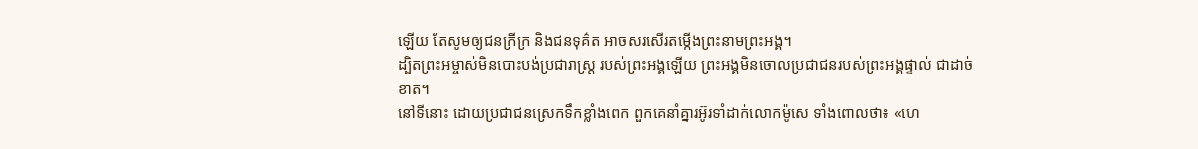ឡើយ តែសូមឲ្យជនក្រីក្រ និងជនទុគ៌ត អាចសរសើរតម្កើងព្រះនាមព្រះអង្គ។
ដ្បិតព្រះអម្ចាស់មិនបោះបង់ប្រជារាស្ត្រ របស់ព្រះអង្គឡើយ ព្រះអង្គមិនចោលប្រជាជនរបស់ព្រះអង្គផ្ទាល់ ជាដាច់ខាត។
នៅទីនោះ ដោយប្រជាជនស្រេកទឹកខ្លាំងពេក ពួកគេនាំគ្នារអ៊ូរទាំដាក់លោកម៉ូសេ ទាំងពោលថា៖ «ហេ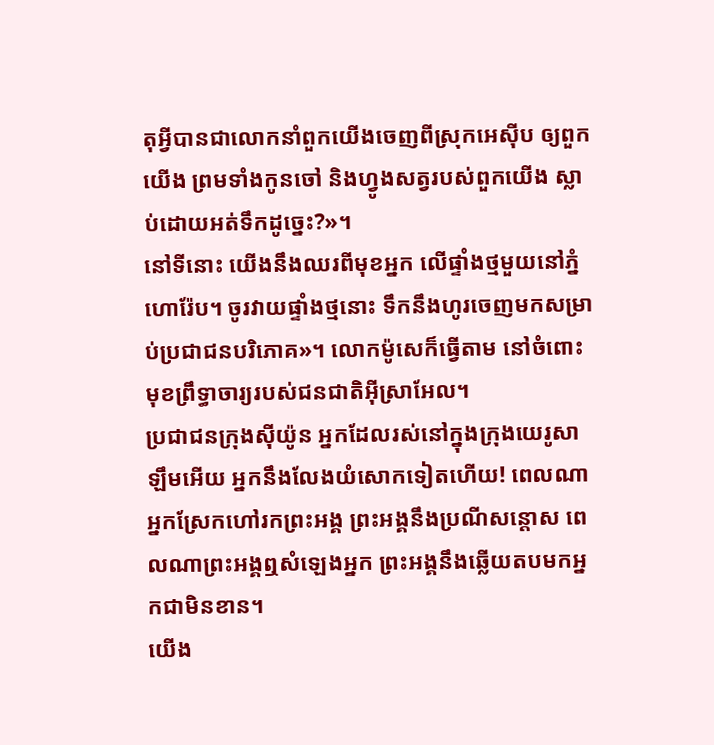តុអ្វីបានជាលោកនាំពួកយើងចេញពីស្រុកអេស៊ីប ឲ្យពួកយើង ព្រមទាំងកូនចៅ និងហ្វូងសត្វរបស់ពួកយើង ស្លាប់ដោយអត់ទឹកដូច្នេះ?»។
នៅទីនោះ យើងនឹងឈរពីមុខអ្នក លើផ្ទាំងថ្មមួយនៅភ្នំហោរ៉ែប។ ចូរវាយផ្ទាំងថ្មនោះ ទឹកនឹងហូរចេញមកសម្រាប់ប្រជាជនបរិភោគ»។ លោកម៉ូសេក៏ធ្វើតាម នៅចំពោះមុខព្រឹទ្ធាចារ្យរបស់ជនជាតិអ៊ីស្រាអែល។
ប្រជាជនក្រុងស៊ីយ៉ូន អ្នកដែលរស់នៅក្នុងក្រុងយេរូសាឡឹមអើយ អ្នកនឹងលែងយំសោកទៀតហើយ! ពេលណាអ្នកស្រែកហៅរកព្រះអង្គ ព្រះអង្គនឹងប្រណីសន្ដោស ពេលណាព្រះអង្គឮសំឡេងអ្នក ព្រះអង្គនឹងឆ្លើយតបមកអ្នកជាមិនខាន។
យើង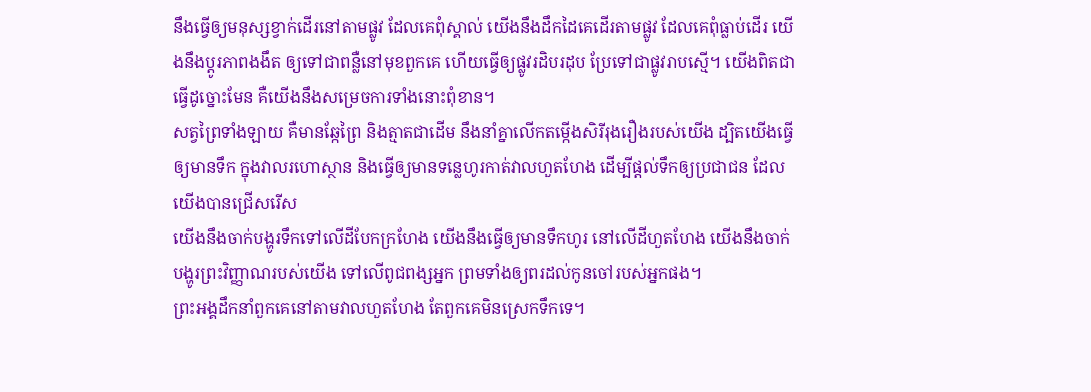នឹងធ្វើឲ្យមនុស្សខ្វាក់ដើរនៅតាមផ្លូវ ដែលគេពុំស្គាល់ យើងនឹងដឹកដៃគេដើរតាមផ្លូវ ដែលគេពុំធ្លាប់ដើរ យើងនឹងប្ដូរភាពងងឹត ឲ្យទៅជាពន្លឺនៅមុខពួកគេ ហើយធ្វើឲ្យផ្លូវរដិបរដុប ប្រែទៅជាផ្លូវរាបស្មើ។ យើងពិតជាធ្វើដូច្នោះមែន គឺយើងនឹងសម្រេចការទាំងនោះពុំខាន។
សត្វព្រៃទាំងឡាយ គឺមានឆ្កែព្រៃ និងត្មាតជាដើម នឹងនាំគ្នាលើកតម្កើងសិរីរុងរឿងរបស់យើង ដ្បិតយើងធ្វើឲ្យមានទឹក ក្នុងវាលរហោស្ថាន និងធ្វើឲ្យមានទន្លេហូរកាត់វាលហួតហែង ដើម្បីផ្ដល់ទឹកឲ្យប្រជាជន ដែលយើងបានជ្រើសរើស
យើងនឹងចាក់បង្ហូរទឹកទៅលើដីបែកក្រហែង យើងនឹងធ្វើឲ្យមានទឹកហូរ នៅលើដីហួតហែង យើងនឹងចាក់បង្ហូរព្រះវិញ្ញាណរបស់យើង ទៅលើពូជពង្សអ្នក ព្រមទាំងឲ្យពរដល់កូនចៅរបស់អ្នកផង។
ព្រះអង្គដឹកនាំពួកគេនៅតាមវាលហួតហែង តែពួកគេមិនស្រេកទឹកទេ។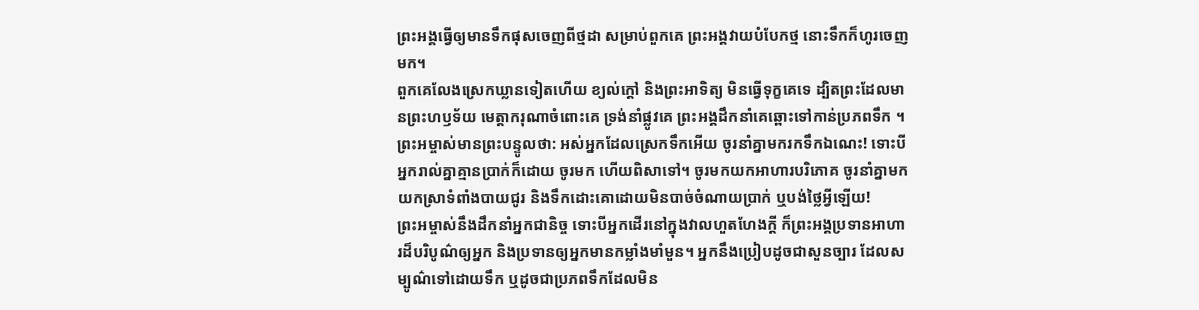ព្រះអង្គធ្វើឲ្យមានទឹកផុសចេញពីថ្មដា សម្រាប់ពួកគេ ព្រះអង្គវាយបំបែកថ្ម នោះទឹកក៏ហូរចេញមក។
ពួកគេលែងស្រេកឃ្លានទៀតហើយ ខ្យល់ក្ដៅ និងព្រះអាទិត្យ មិនធ្វើទុក្ខគេទេ ដ្បិតព្រះដែលមានព្រះហឫទ័យ មេត្តាករុណាចំពោះគេ ទ្រង់នាំផ្លូវគេ ព្រះអង្គដឹកនាំគេឆ្ពោះទៅកាន់ប្រភពទឹក ។
ព្រះអម្ចាស់មានព្រះបន្ទូលថា: អស់អ្នកដែលស្រេកទឹកអើយ ចូរនាំគ្នាមករកទឹកឯណេះ! ទោះបីអ្នករាល់គ្នាគ្មានប្រាក់ក៏ដោយ ចូរមក ហើយពិសាទៅ។ ចូរមកយកអាហារបរិភោគ ចូរនាំគ្នាមកយកស្រាទំពាំងបាយជូរ និងទឹកដោះគោដោយមិនបាច់ចំណាយប្រាក់ ឬបង់ថ្លៃអ្វីឡើយ!
ព្រះអម្ចាស់នឹងដឹកនាំអ្នកជានិច្ច ទោះបីអ្នកដើរនៅក្នុងវាលហួតហែងក្ដី ក៏ព្រះអង្គប្រទានអាហារដ៏បរិបូណ៌ឲ្យអ្នក និងប្រទានឲ្យអ្នកមានកម្លាំងមាំមួន។ អ្នកនឹងប្រៀបដូចជាសួនច្បារ ដែលសម្បូណ៌ទៅដោយទឹក ឬដូចជាប្រភពទឹកដែលមិន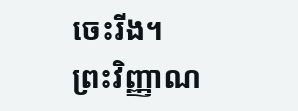ចេះរីង។
ព្រះវិញ្ញាណ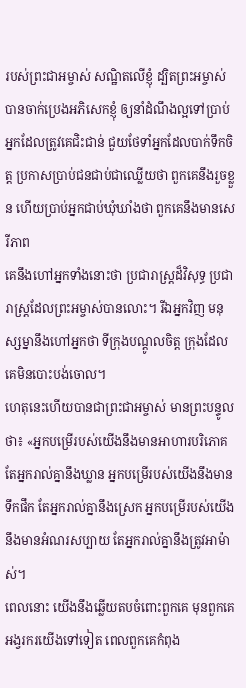របស់ព្រះជាអម្ចាស់ សណ្ឋិតលើខ្ញុំ ដ្បិតព្រះអម្ចាស់បានចាក់ប្រេងអភិសេកខ្ញុំ ឲ្យនាំដំណឹងល្អទៅប្រាប់អ្នកដែលត្រូវគេជិះជាន់ ជួយថែទាំអ្នកដែលបាក់ទឹកចិត្ត ប្រកាសប្រាប់ជនជាប់ជាឈ្លើយថា ពួកគេនឹងរួចខ្លួន ហើយប្រាប់អ្នកជាប់ឃុំឃាំងថា ពួកគេនឹងមានសេរីភាព
គេនឹងហៅអ្នកទាំងនោះថា ប្រជារាស្ត្រដ៏វិសុទ្ធ ប្រជារាស្ត្រដែលព្រះអម្ចាស់បានលោះ។ រីឯអ្នកវិញ មនុស្សម្នានឹងហៅអ្នកថា ទីក្រុងបណ្ដូលចិត្ត ក្រុងដែលគេមិនបោះបង់ចោល។
ហេតុនេះហើយបានជាព្រះជាអម្ចាស់ មានព្រះបន្ទូលថា៖ «អ្នកបម្រើរបស់យើងនឹងមានអាហារបរិភោគ តែអ្នករាល់គ្នានឹងឃ្លាន អ្នកបម្រើរបស់យើងនឹងមានទឹកផឹក តែអ្នករាល់គ្នានឹងស្រេក អ្នកបម្រើរបស់យើងនឹងមានអំណរសប្បាយ តែអ្នករាល់គ្នានឹងត្រូវអាម៉ាស់។
ពេលនោះ យើងនឹងឆ្លើយតបចំពោះពួកគេ មុនពួកគេអង្វរករយើងទៅទៀត ពេលពួកគេកំពុង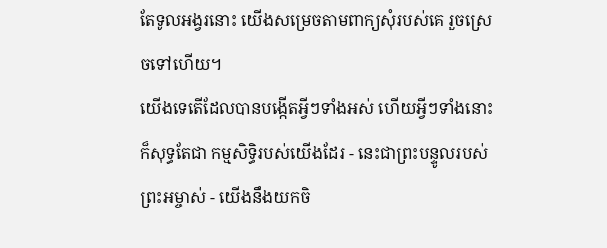តែទូលអង្វរនោះ យើងសម្រេចតាមពាក្យសុំរបស់គេ រួចស្រេចទៅហើយ។
យើងទេតើដែលបានបង្កើតអ្វីៗទាំងអស់ ហើយអ្វីៗទាំងនោះក៏សុទ្ធតែជា កម្មសិទ្ធិរបស់យើងដែរ - នេះជាព្រះបន្ទូលរបស់ព្រះអម្ចាស់ - យើងនឹងយកចិ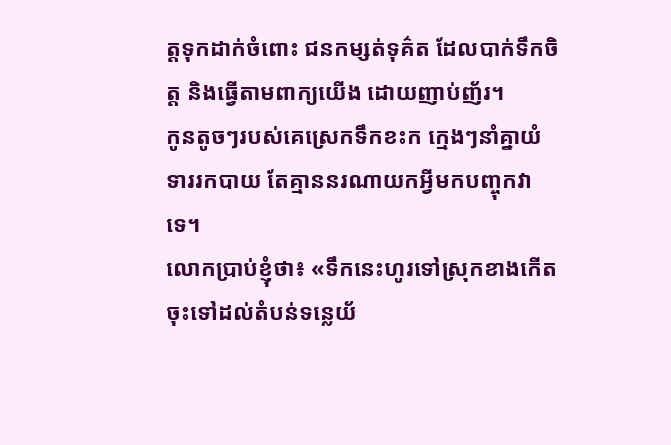ត្តទុកដាក់ចំពោះ ជនកម្សត់ទុគ៌ត ដែលបាក់ទឹកចិត្ត និងធ្វើតាមពាក្យយើង ដោយញាប់ញ័រ។
កូនតូចៗរបស់គេស្រេកទឹកខះក ក្មេងៗនាំគ្នាយំទាររកបាយ តែគ្មាននរណាយកអ្វីមកបញ្ចុកវាទេ។
លោកប្រាប់ខ្ញុំថា៖ «ទឹកនេះហូរទៅស្រុកខាងកើត ចុះទៅដល់តំបន់ទន្លេយ័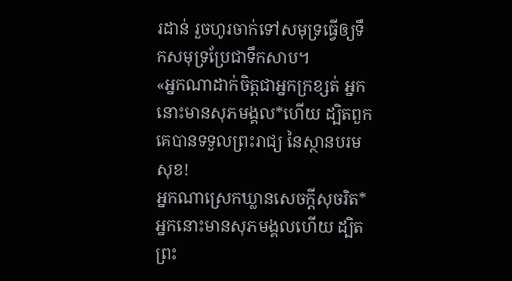រដាន់ រួចហូរចាក់ទៅសមុទ្រធ្វើឲ្យទឹកសមុទ្រប្រែជាទឹកសាប។
«អ្នកណាដាក់ចិត្តជាអ្នកក្រខ្សត់ អ្នកនោះមានសុភមង្គល*ហើយ ដ្បិតពួកគេបានទទួលព្រះរាជ្យ នៃស្ថានបរមសុខ!
អ្នកណាស្រេកឃ្លានសេចក្ដីសុចរិត* អ្នកនោះមានសុភមង្គលហើយ ដ្បិតព្រះ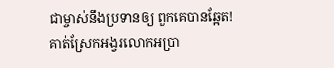ជាម្ចាស់នឹងប្រទានឲ្យ ពួកគេបានឆ្អែត!
គាត់ស្រែកអង្វរលោកអប្រា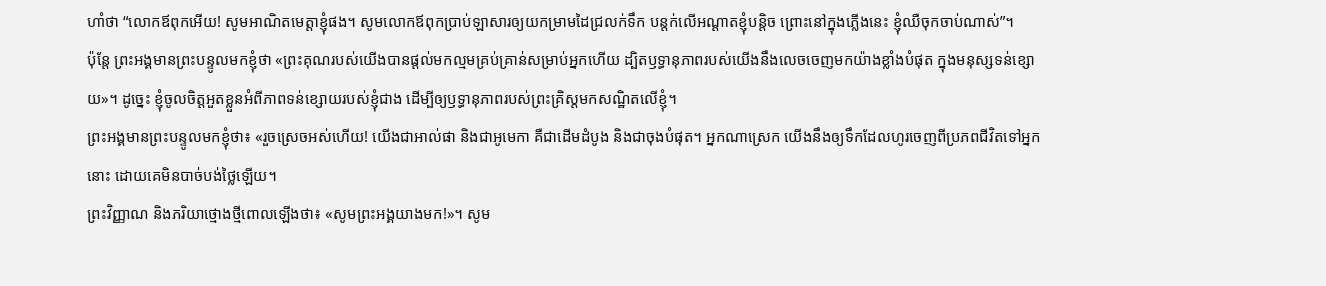ហាំថា “លោកឪពុកអើយ! សូមអាណិតមេត្តាខ្ញុំផង។ សូមលោកឪពុកប្រាប់ឡាសារឲ្យយកម្រាមដៃជ្រលក់ទឹក បន្ដក់លើអណ្ដាតខ្ញុំបន្ដិច ព្រោះនៅក្នុងភ្លើងនេះ ខ្ញុំឈឺចុកចាប់ណាស់”។
ប៉ុន្តែ ព្រះអង្គមានព្រះបន្ទូលមកខ្ញុំថា «ព្រះគុណរបស់យើងបានផ្ដល់មកល្មមគ្រប់គ្រាន់សម្រាប់អ្នកហើយ ដ្បិតឫទ្ធានុភាពរបស់យើងនឹងលេចចេញមកយ៉ាងខ្លាំងបំផុត ក្នុងមនុស្សទន់ខ្សោយ»។ ដូច្នេះ ខ្ញុំចូលចិត្តអួតខ្លួនអំពីភាពទន់ខ្សោយរបស់ខ្ញុំជាង ដើម្បីឲ្យឫទ្ធានុភាពរបស់ព្រះគ្រិស្តមកសណ្ឋិតលើខ្ញុំ។
ព្រះអង្គមានព្រះបន្ទូលមកខ្ញុំថា៖ «រួចស្រេចអស់ហើយ! យើងជាអាល់ផា និងជាអូមេកា គឺជាដើមដំបូង និងជាចុងបំផុត។ អ្នកណាស្រេក យើងនឹងឲ្យទឹកដែលហូរចេញពីប្រភពជីវិតទៅអ្នកនោះ ដោយគេមិនបាច់បង់ថ្លៃឡើយ។
ព្រះវិញ្ញាណ និងភរិយាថ្មោងថ្មីពោលឡើងថា៖ «សូមព្រះអង្គយាងមក!»។ សូម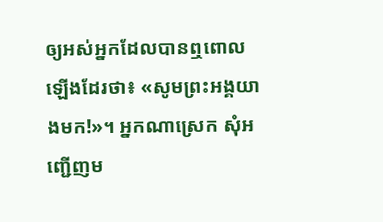ឲ្យអស់អ្នកដែលបានឮពោលឡើងដែរថា៖ «សូមព្រះអង្គយាងមក!»។ អ្នកណាស្រេក សុំអញ្ជើញម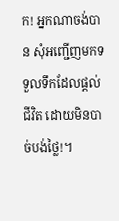ក! អ្នកណាចង់បាន សុំអញ្ជើញមកទទួលទឹកដែលផ្ដល់ជីវិត ដោយមិនបាច់បង់ថ្លៃ!។